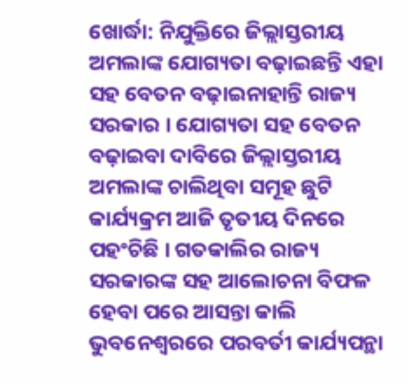ଖୋର୍ଦ୍ଧା: ନିଯୁକ୍ତିରେ ଜିଲ୍ଲାସ୍ତରୀୟ ଅମଲାଙ୍କ ଯୋଗ୍ୟତା ବଢ଼ାଇଛନ୍ତି ଏହା ସହ ବେତନ ବଢ଼ାଇନାହାନ୍ତି ରାଜ୍ୟ ସରକାର । ଯୋଗ୍ୟତା ସହ ବେତନ ବଢ଼ାଇବା ଦାବିରେ ଜିଲ୍ଲାସ୍ତରୀୟ ଅମଲାଙ୍କ ଚାଲିଥିବା ସମୂହ ଛୁଟି କାର୍ଯ୍ୟକ୍ରମ ଆଜି ତୃତୀୟ ଦିନରେ ପହଂଚିଛି । ଗତକାଲିର ରାଜ୍ୟ ସରକାରଙ୍କ ସହ ଆଲୋଚନା ବିଫଳ ହେବା ପରେ ଆସନ୍ତା କାଲି ଭୁବନେଶ୍ୱରରେ ପରବର୍ତୀ କାର୍ଯ୍ୟପନ୍ଥା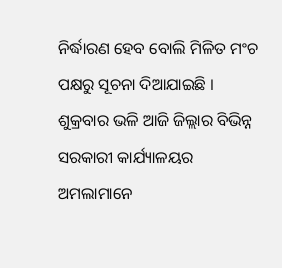ନିର୍ଦ୍ଧାରଣ ହେବ ବୋଲି ମିଳିତ ମଂଚ ପକ୍ଷରୁ ସୂଚନା ଦିଆଯାଇଛି ।
ଶୁକ୍ରବାର ଭଳି ଆଜି ଜିଲ୍ଲାର ବିଭିନ୍ନ ସରକାରୀ କାର୍ଯ୍ୟାଳୟର ଅମଲାମାନେ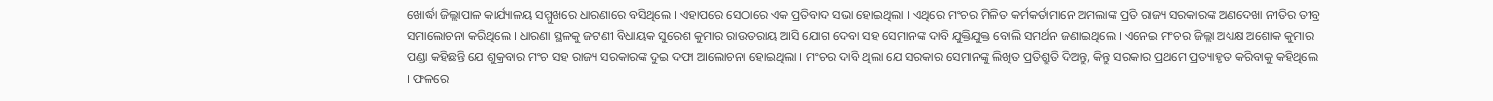ଖୋର୍ଦ୍ଧା ଜିଲ୍ଲାପାଳ କାର୍ଯ୍ୟାଳୟ ସମ୍ମୁଖରେ ଧାରଣାରେ ବସିଥିଲେ । ଏହାପରେ ସେଠାରେ ଏକ ପ୍ରତିବାଦ ସଭା ହୋଇଥିଲା । ଏଥିରେ ମଂଚର ମିଳିତ କର୍ମକର୍ତାମାନେ ଅମଲାଙ୍କ ପ୍ରତି ରାଜ୍ୟ ସରକାରଙ୍କ ଅଣଦେଖା ନୀତିର ତୀବ୍ର ସମାଲୋଚନା କରିଥିଲେ । ଧାରଣା ସ୍ଥଳକୁ ଜଟଣୀ ବିଧାୟକ ସୁରେଶ କୁମାର ରାଉତରାୟ ଆସି ଯୋଗ ଦେବା ସହ ସେମାନଙ୍କ ଦାବି ଯୁକ୍ତିଯୁକ୍ତ ବୋଲି ସମର୍ଥନ ଜଣାଇଥିଲେ । ଏନେଇ ମଂଚର ଜିଲ୍ଲା ଅଧ୍ୟକ୍ଷ ଅଶୋକ କୁମାର ପଣ୍ଡା କହିଛନ୍ତି ଯେ ଶୁକ୍ରବାର ମଂଚ ସହ ରାଜ୍ୟ ସରକାରଙ୍କ ଦୁଇ ଦଫା ଆଲୋଚନା ହୋଇଥିଲା । ମଂଚର ଦାବି ଥିଲା ଯେ ସରକାର ସେମାନଙ୍କୁ ଲିଖିତ ପ୍ରତିଶ୍ରୁତି ଦିଅନ୍ତୁ, କିନ୍ତୁ ସରକାର ପ୍ରଥମେ ପ୍ରତ୍ୟାହୃତ କରିବାକୁ କହିଥିଲେ । ଫଳରେ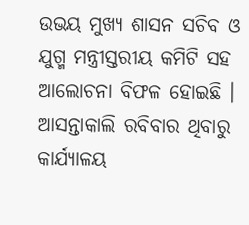ଉଭୟ ମୁଖ୍ୟ ଶାସନ ସଚିବ ଓ ଯୁଗ୍ମ ମନ୍ତ୍ରୀସ୍ତରୀୟ କମିଟି ସହ ଆଲୋଚନା ବିଫଳ ହୋଇଛି । ଆସନ୍ତାକାଲି ରବିବାର ଥିବାରୁ କାର୍ଯ୍ୟାଳୟ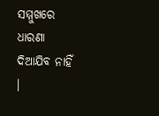ସମ୍ମୁଖରେ ଧାରଣା ଦିଆଯିବ ନାହିଁ ।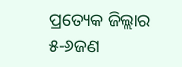ପ୍ରତ୍ୟେକ ଜିଲ୍ଲାର ୫-୬ଜଣ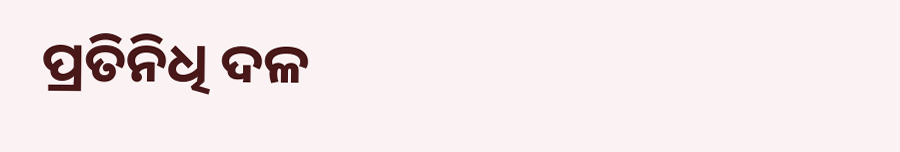ପ୍ରତିନିଧି ଦଳ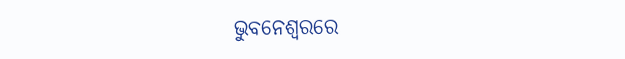ଭୁବନେଶ୍ୱରରେ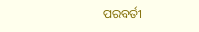ପରବର୍ତୀ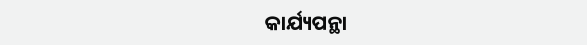କାର୍ଯ୍ୟପନ୍ଥା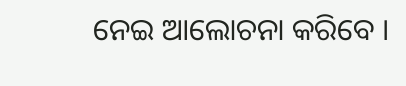ନେଇ ଆଲୋଚନା କରିବେ ।